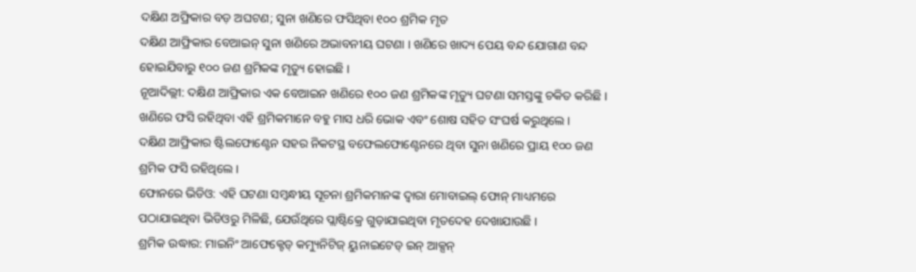ଦକ୍ଷିଣ ଅଫ୍ରିକାର ବଡ଼ ଅଘଟଣ; ସୁନା ଖଣିରେ ଫସିଥିବା ୧୦୦ ଶ୍ରମିକ ମୃତ
ଦକ୍ଷିଣ ଆଫ୍ରିକାର ବେଆଇନ୍ ସୁନା ଖଣିରେ ଅଭାବନୀୟ ଘଟଣା । ଖଣିରେ ଖାଦ୍ୟ ପେୟ ବନ୍ଦ ଯୋଗାଣ ବନ୍ଦ ହୋଇଯିବାରୁ ୧୦୦ ଜଣ ଶ୍ରମିକଙ୍କ ମୃତ୍ୟୁ ହୋଇଛି ।
ନୂଆଦିଲ୍ଲୀ: ଦକ୍ଷିଣ ଆଫ୍ରିକାର ଏକ ବେଆଇନ ଖଣିରେ ୧୦୦ ଜଣ ଶ୍ରମିକଙ୍କ ମୃତ୍ୟୁ ଘଟଣା ସମସ୍ତଙ୍କୁ ଚକିତ କରିଛି । ଖଣିରେ ଫସି ରହିଥିବା ଏହି ଶ୍ରମିକମାନେ ବହୁ ମାସ ଧରି ଭୋକ ଏବଂ ଶୋଷ ସହିତ ସଂଘର୍ଷ କରୁଥିଲେ ।
ଦକ୍ଷିଣ ଆଫ୍ରିକାର ଷ୍ଟିଲଫୋଣ୍ଟେନ ସହର ନିକଟସ୍ଥ ବଫେଲଫୋଣ୍ଟେନରେ ଥିବା ସୁନା ଖଣିରେ ପ୍ରାୟ ୧୦୦ ଜଣ ଶ୍ରମିକ ଫସି ରହିଥିଲେ ।
ଫୋନରେ ଭିଡିଓ: ଏହି ଘଟଣା ସମ୍ବନ୍ଧୀୟ ସୂଚନା ଶ୍ରମିକମାନଙ୍କ ଦ୍ୱାରା ମୋବାଇଲ୍ ଫୋନ୍ ମାଧ୍ୟମରେ ପଠାଯାଇଥିବା ଭିଡିଓରୁ ମିଳିଛି, ଯେଉଁଥିରେ ପ୍ଲାଷ୍ଟିକ୍ରେ ଗୁଡ଼ାଯାଇଥିବା ମୃତଦେହ ଦେଖାଯାଉଛି ।
ଶ୍ରମିକ ଉଦ୍ଧାର: ମାଇନିଂ ଆଫେକ୍ଟେଡ୍ କମ୍ୟୁନିଟିଜ୍ ୟୁନାଇଟେଡ୍ ଇନ୍ ଆକ୍ସନ୍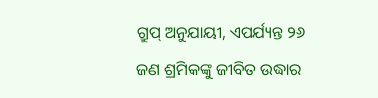ଗ୍ରୁପ୍ ଅନୁଯାୟୀ, ଏପର୍ଯ୍ୟନ୍ତ ୨୬ ଜଣ ଶ୍ରମିକଙ୍କୁ ଜୀବିତ ଉଦ୍ଧାର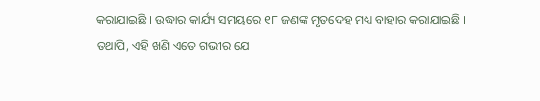କରାଯାଇଛି । ଉଦ୍ଧାର କାର୍ଯ୍ୟ ସମୟରେ ୧୮ ଜଣଙ୍କ ମୃତଦେହ ମଧ୍ୟ ବାହାର କରାଯାଇଛି ।
ତଥାପି, ଏହି ଖଣି ଏତେ ଗଭୀର ଯେ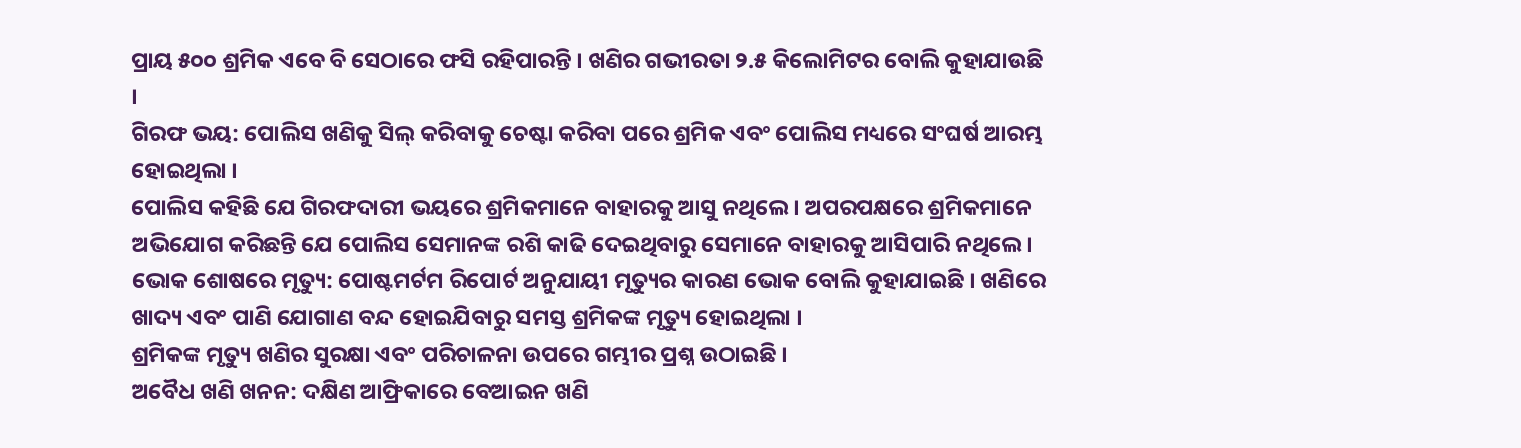ପ୍ରାୟ ୫୦୦ ଶ୍ରମିକ ଏବେ ବି ସେଠାରେ ଫସି ରହିପାରନ୍ତି । ଖଣିର ଗଭୀରତା ୨.୫ କିଲୋମିଟର ବୋଲି କୁହାଯାଉଛି ।
ଗିରଫ ଭୟ: ପୋଲିସ ଖଣିକୁ ସିଲ୍ କରିବାକୁ ଚେଷ୍ଟା କରିବା ପରେ ଶ୍ରମିକ ଏବଂ ପୋଲିସ ମଧ୍ୟରେ ସଂଘର୍ଷ ଆରମ୍ଭ ହୋଇଥିଲା ।
ପୋଲିସ କହିଛି ଯେ ଗିରଫଦାରୀ ଭୟରେ ଶ୍ରମିକମାନେ ବାହାରକୁ ଆସୁ ନଥିଲେ । ଅପରପକ୍ଷରେ ଶ୍ରମିକମାନେ ଅଭିଯୋଗ କରିଛନ୍ତି ଯେ ପୋଲିସ ସେମାନଙ୍କ ରଶି କାଢି ଦେଇଥିବାରୁ ସେମାନେ ବାହାରକୁ ଆସିପାରି ନଥିଲେ।
ଭୋକ ଶୋଷରେ ମୃତ୍ୟୁ: ପୋଷ୍ଟମର୍ଟମ ରିପୋର୍ଟ ଅନୁଯାୟୀ ମୃତ୍ୟୁର କାରଣ ଭୋକ ବୋଲି କୁହାଯାଇଛି । ଖଣିରେ ଖାଦ୍ୟ ଏବଂ ପାଣି ଯୋଗାଣ ବନ୍ଦ ହୋଇଯିବାରୁ ସମସ୍ତ ଶ୍ରମିକଙ୍କ ମୃତ୍ୟୁ ହୋଇଥିଲା ।
ଶ୍ରମିକଙ୍କ ମୃତ୍ୟୁ ଖଣିର ସୁରକ୍ଷା ଏବଂ ପରିଚାଳନା ଉପରେ ଗମ୍ଭୀର ପ୍ରଶ୍ନ ଉଠାଇଛି ।
ଅବୈଧ ଖଣି ଖନନ: ଦକ୍ଷିଣ ଆଫ୍ରିକାରେ ବେଆଇନ ଖଣି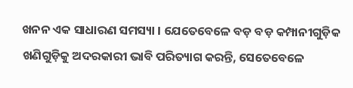ଖନନ ଏକ ସାଧାରଣ ସମସ୍ୟା । ଯେତେବେଳେ ବଡ଼ ବଡ଼ କମ୍ପାନୀଗୁଡ଼ିକ ଖଣିଗୁଡ଼ିକୁ ଅଦରକାରୀ ଭାବି ପରିତ୍ୟାଗ କରନ୍ତି, ସେତେବେଳେ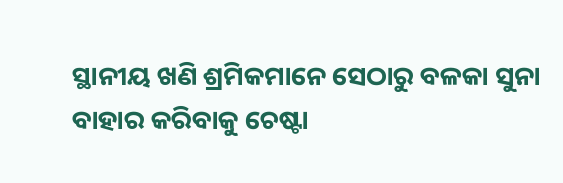ସ୍ଥାନୀୟ ଖଣି ଶ୍ରମିକମାନେ ସେଠାରୁ ବଳକା ସୁନା ବାହାର କରିବାକୁ ଚେଷ୍ଟା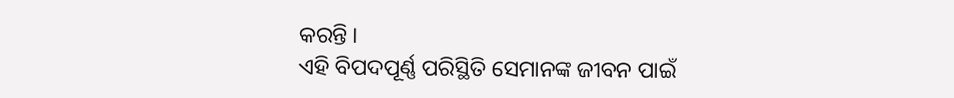କରନ୍ତି ।
ଏହି ବିପଦପୂର୍ଣ୍ଣ ପରିସ୍ଥିତି ସେମାନଙ୍କ ଜୀବନ ପାଇଁ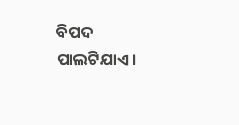ବିପଦ ପାଲଟିଯାଏ।